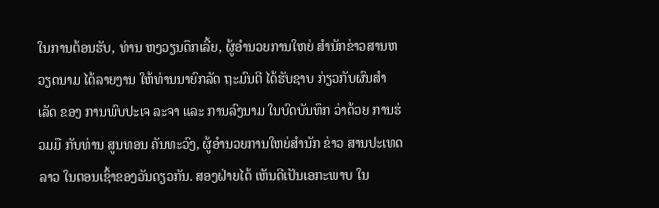ໃນການຕ້ອນຮັບ, ທ່ານ ຫງວຽນດຶກເລີ້ຍ, ຜູ້ອຳນວຍການໃຫຍ່ ສຳນັກຂ່າວສານຫວຽດນາມ ໄດ້ລາຍງານ ໃຫ້ທ່ານນາຍົກລັດ ຖະມົນຕີ ໄດ້ຮັບຊາບ ກ່ຽວກັບຜົນສຳເລັດ ຂອງ ການພົບປະເຈ ລະຈາ ແລະ ການລົງນາມ ໃນບົດບັນທຶກ ວ່າດ້ວຍ ການຮ່ວມມື ກັບທ່ານ ສູນທອນ ຄັນທະວົງ, ຜູ້ອຳນວຍການໃຫຍ່ສຳນັກ ຂ່າວ ສານປະເທດລາວ ໃນຕອນເຊົ້າຂອງວັນດຽວກັນ. ສອງຝ່າຍໄດ້ ເຫັນດີເປັນເອກະພາບ ໃນ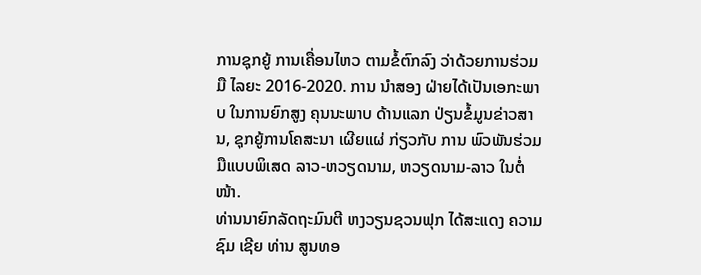ການຊຸກຍູ້ ການເຄື່ອນໄຫວ ຕາມຂໍ້ຕົກລົງ ວ່າດ້ວຍການຮ່ວມມື ໄລຍະ 2016-2020. ການ ນຳສອງ ຝ່າຍໄດ້ເປັນເອກະພາບ ໃນການຍົກສູງ ຄຸນນະພາບ ດ້ານແລກ ປ່ຽນຂໍ້ມູນຂ່າວສານ, ຊຸກຍູ້ການໂຄສະນາ ເຜີຍແຜ່ ກ່ຽວກັບ ການ ພົວພັນຮ່ວມມືແບບພິເສດ ລາວ-ຫວຽດນາມ, ຫວຽດນາມ-ລາວ ໃນຕໍ່ໜ້າ.
ທ່ານນາຍົກລັດຖະມົນຕີ ຫງວຽນຊວນຟຸກ ໄດ້ສະແດງ ຄວາມຊົມ ເຊີຍ ທ່ານ ສູນທອ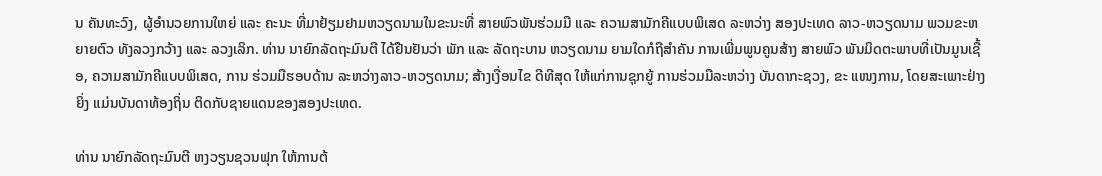ນ ຄັນທະວົງ, ຜູ້ອຳນວຍການໃຫຍ່ ແລະ ຄະນະ ທີ່ມາຢ້ຽມຢາມຫວຽດນາມໃນຂະນະທີ່ ສາຍພົວພັນຮ່ວມມື ແລະ ຄວາມສາມັກຄີແບບພິເສດ ລະຫວ່າງ ສອງປະເທດ ລາວ-ຫວຽດນາມ ພວມຂະຫຍາຍຕົວ ທັງລວງກວ້າງ ແລະ ລວງເລິກ. ທ່ານ ນາຍົກລັດຖະມົນຕີ ໄດ້ຢືນຢັນວ່າ ພັກ ແລະ ລັດຖະບານ ຫວຽດນາມ ຍາມໃດກໍຖືສຳຄັນ ການເພີ່ມພູນຄູນສ້າງ ສາຍພົວ ພັນມິດຕະພາບທີ່ເປັນມູນເຊື້ອ, ຄວາມສາມັກຄີແບບພິເສດ, ການ ຮ່ວມມືຮອບດ້ານ ລະຫວ່າງລາວ-ຫວຽດນາມ; ສ້າງເງື່ອນໄຂ ດີທີສຸດ ໃຫ້ແກ່ການຊຸກຍູ້ ການຮ່ວມມືລະຫວ່າງ ບັນດາກະຊວງ, ຂະ ແໜງການ, ໂດຍສະເພາະຢ່າງຍິ່ງ ແມ່ນບັນດາທ້ອງຖິ່ນ ຕິດກັບຊາຍແດນຂອງສອງປະເທດ.

ທ່ານ ນາຍົກລັດຖະມົນຕີ ຫງວຽນຊວນຟຸກ ໃຫ້ການຕ້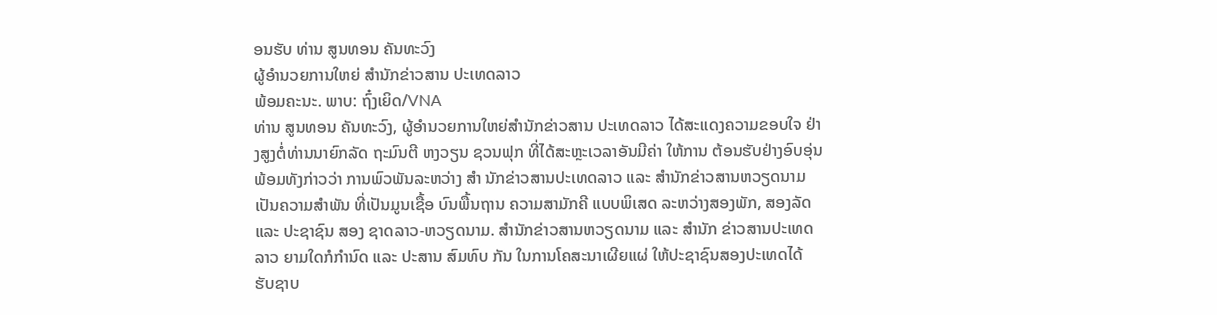ອນຮັບ ທ່ານ ສູນທອນ ຄັນທະວົງ
ຜູ້ອຳນວຍການໃຫຍ່ ສຳນັກຂ່າວສານ ປະເທດລາວ
ພ້ອມຄະນະ. ພາບ: ຖົ໋ງເຍິດ/VNA
ທ່ານ ສູນທອນ ຄັນທະວົງ, ຜູ້ອຳນວຍການໃຫຍ່ສຳນັກຂ່າວສານ ປະເທດລາວ ໄດ້ສະແດງຄວາມຂອບໃຈ ຢ່າງສູງຕໍ່ທ່ານນາຍົກລັດ ຖະມົນຕີ ຫງວຽນ ຊວນຟຸກ ທີ່ໄດ້ສະຫຼະເວລາອັນມີຄ່າ ໃຫ້ການ ຕ້ອນຮັບຢ່າງອົບອຸ່ນ ພ້ອມທັງກ່າວວ່າ ການພົວພັນລະຫວ່າງ ສຳ ນັກຂ່າວສານປະເທດລາວ ແລະ ສຳນັກຂ່າວສານຫວຽດນາມ ເປັນຄວາມສຳພັນ ທີ່ເປັນມູນເຊື້ອ ບົນພື້ນຖານ ຄວາມສາມັກຄີ ແບບພິເສດ ລະຫວ່າງສອງພັກ, ສອງລັດ ແລະ ປະຊາຊົນ ສອງ ຊາດລາວ-ຫວຽດນາມ. ສຳນັກຂ່າວສານຫວຽດນາມ ແລະ ສຳນັກ ຂ່າວສານປະເທດລາວ ຍາມໃດກໍກຳນົດ ແລະ ປະສານ ສົມທົບ ກັນ ໃນການໂຄສະນາເຜີຍແຜ່ ໃຫ້ປະຊາຊົນສອງປະເທດໄດ້ ຮັບຊາບ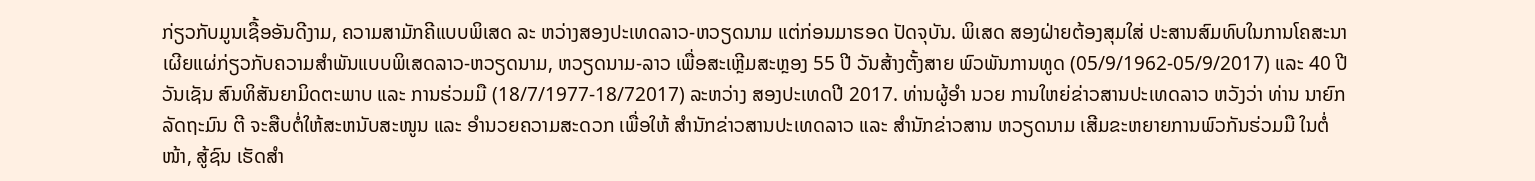ກ່ຽວກັບມູນເຊື້ອອັນດີງາມ, ຄວາມສາມັກຄີແບບພິເສດ ລະ ຫວ່າງສອງປະເທດລາວ-ຫວຽດນາມ ແຕ່ກ່ອນມາຮອດ ປັດຈຸບັນ. ພິເສດ ສອງຝ່າຍຕ້ອງສຸມໃສ່ ປະສານສົມທົບໃນການໂຄສະນາ ເຜີຍແຜ່ກ່ຽວກັບຄວາມສຳພັນແບບພິເສດລາວ-ຫວຽດນາມ, ຫວຽດນາມ-ລາວ ເພື່ອສະເຫຼີມສະຫຼອງ 55 ປີ ວັນສ້າງຕັ້ງສາຍ ພົວພັນການທູດ (05/9/1962-05/9/2017) ແລະ 40 ປີ ວັນເຊັນ ສົນທິສັນຍາມິດຕະພາບ ແລະ ການຮ່ວມມື (18/7/1977-18/72017) ລະຫວ່າງ ສອງປະເທດປີ 2017. ທ່ານຜູ້ອຳ ນວຍ ການໃຫຍ່ຂ່າວສານປະເທດລາວ ຫວັງວ່າ ທ່ານ ນາຍົກລັດຖະມົນ ຕີ ຈະສືບຕໍ່ໃຫ້ສະຫນັບສະໜູນ ແລະ ອຳນວຍຄວາມສະດວກ ເພື່ອໃຫ້ ສຳນັກຂ່າວສານປະເທດລາວ ແລະ ສຳນັກຂ່າວສານ ຫວຽດນາມ ເສີມຂະຫຍາຍການພົວກັນຮ່ວມມື ໃນຕໍ່ໜ້າ, ສູ້ຊົນ ເຮັດສຳ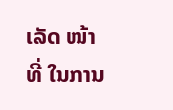ເລັດ ໜ້າທີ່ ໃນການ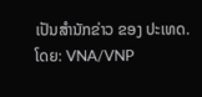ເປັນສຳນັກຂ່າວ ຂອງ ປະເທດ.
ໂດຍ: VNA/VNP